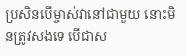ប្រសិនបើម្ចាស់វានៅជាមួយ នោះមិនត្រូវសងទេ បើជាស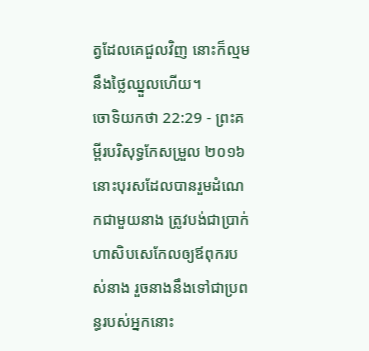ត្វដែលគេជួលវិញ នោះក៏ល្មមនឹងថ្លៃឈ្នួលហើយ។
ចោទិយកថា 22:29 - ព្រះគម្ពីរបរិសុទ្ធកែសម្រួល ២០១៦ នោះបុរសដែលបានរួមដំណេកជាមួយនាង ត្រូវបង់ជាប្រាក់ហាសិបសេកែលឲ្យឪពុករបស់នាង រួចនាងនឹងទៅជាប្រពន្ធរបស់អ្នកនោះ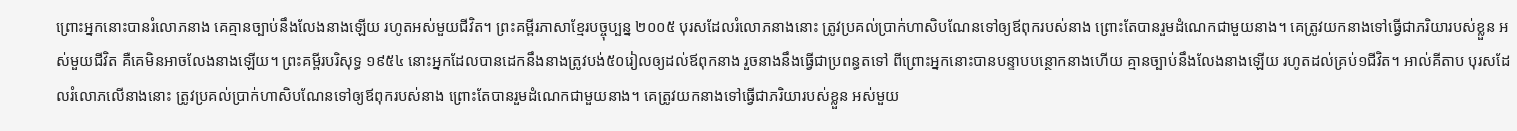ព្រោះអ្នកនោះបានរំលោភនាង គេគ្មានច្បាប់នឹងលែងនាងឡើយ រហូតអស់មួយជីវិត។ ព្រះគម្ពីរភាសាខ្មែរបច្ចុប្បន្ន ២០០៥ បុរសដែលរំលោភនាងនោះ ត្រូវប្រគល់ប្រាក់ហាសិបណែនទៅឲ្យឪពុករបស់នាង ព្រោះតែបានរួមដំណេកជាមួយនាង។ គេត្រូវយកនាងទៅធ្វើជាភរិយារបស់ខ្លួន អស់មួយជីវិត គឺគេមិនអាចលែងនាងឡើយ។ ព្រះគម្ពីរបរិសុទ្ធ ១៩៥៤ នោះអ្នកដែលបានដេកនឹងនាងត្រូវបង់៥០រៀលឲ្យដល់ឪពុកនាង រួចនាងនឹងធ្វើជាប្រពន្ធតទៅ ពីព្រោះអ្នកនោះបានបន្ទាបបន្ថោកនាងហើយ គ្មានច្បាប់នឹងលែងនាងឡើយ រហូតដល់គ្រប់១ជីវិត។ អាល់គីតាប បុរសដែលរំលោភលើនាងនោះ ត្រូវប្រគល់ប្រាក់ហាសិបណែនទៅឲ្យឪពុករបស់នាង ព្រោះតែបានរួមដំណេកជាមួយនាង។ គេត្រូវយកនាងទៅធ្វើជាភរិយារបស់ខ្លួន អស់មួយ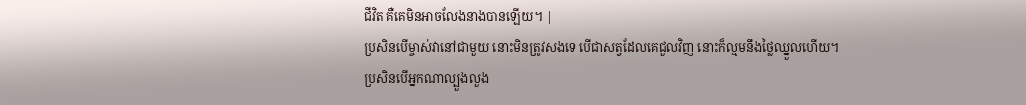ជីវិត គឺគេមិនអាចលែងនាងបានឡើយ។ |
ប្រសិនបើម្ចាស់វានៅជាមួយ នោះមិនត្រូវសងទេ បើជាសត្វដែលគេជួលវិញ នោះក៏ល្មមនឹងថ្លៃឈ្នួលហើយ។
ប្រសិនបើអ្នកណាល្បួងលួង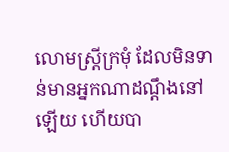លោមស្ត្រីក្រមុំ ដែលមិនទាន់មានអ្នកណាដណ្តឹងនៅឡើយ ហើយបា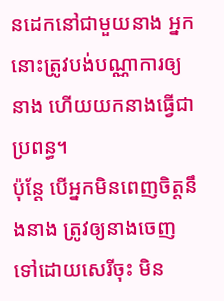នដេកនៅជាមួយនាង អ្នកនោះត្រូវបង់បណ្ណាការឲ្យនាង ហើយយកនាងធ្វើជាប្រពន្ធ។
ប៉ុន្ដែ បើអ្នកមិនពេញចិត្តនឹងនាង ត្រូវឲ្យនាងចេញទៅដោយសេរីចុះ មិន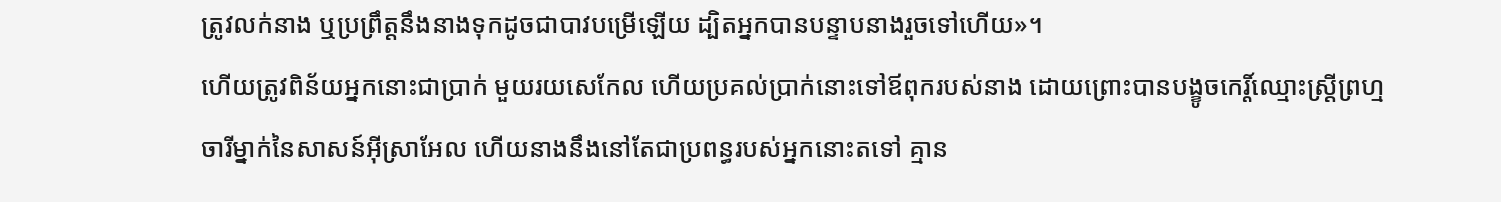ត្រូវលក់នាង ឬប្រព្រឹត្តនឹងនាងទុកដូចជាបាវបម្រើឡើយ ដ្បិតអ្នកបានបន្ទាបនាងរួចទៅហើយ»។
ហើយត្រូវពិន័យអ្នកនោះជាប្រាក់ មួយរយសេកែល ហើយប្រគល់ប្រាក់នោះទៅឪពុករបស់នាង ដោយព្រោះបានបង្ខូចកេរ្ដិ៍ឈ្មោះស្រ្ដីព្រហ្មចារីម្នាក់នៃសាសន៍អ៊ីស្រាអែល ហើយនាងនឹងនៅតែជាប្រពន្ធរបស់អ្នកនោះតទៅ គ្មាន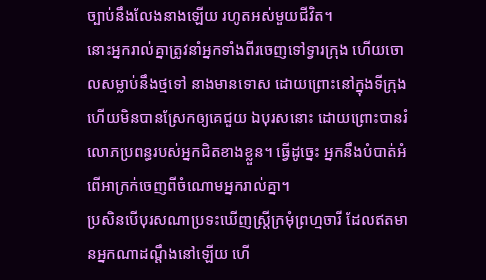ច្បាប់នឹងលែងនាងឡើយ រហូតអស់មួយជីវិត។
នោះអ្នករាល់គ្នាត្រូវនាំអ្នកទាំងពីរចេញទៅទ្វារក្រុង ហើយចោលសម្លាប់នឹងថ្មទៅ នាងមានទោស ដោយព្រោះនៅក្នុងទីក្រុង ហើយមិនបានស្រែកឲ្យគេជួយ ឯបុរសនោះ ដោយព្រោះបានរំលោភប្រពន្ធរបស់អ្នកជិតខាងខ្លួន។ ធ្វើដូច្នេះ អ្នកនឹងបំបាត់អំពើអាក្រក់ចេញពីចំណោមអ្នករាល់គ្នា។
ប្រសិនបើបុរសណាប្រទះឃើញស្រ្ដីក្រមុំព្រហ្មចារី ដែលឥតមានអ្នកណាដណ្ដឹងនៅឡើយ ហើ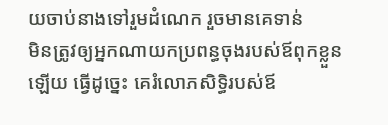យចាប់នាងទៅរួមដំណេក រួចមានគេទាន់
មិនត្រូវឲ្យអ្នកណាយកប្រពន្ធចុងរបស់ឪពុកខ្លួនឡើយ ធ្វើដូច្នេះ គេរំលោភសិទ្ធិរបស់ឪ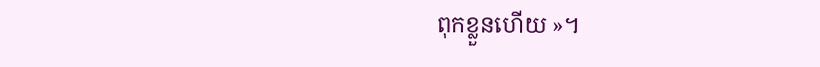ពុកខ្លួនហើយ »។